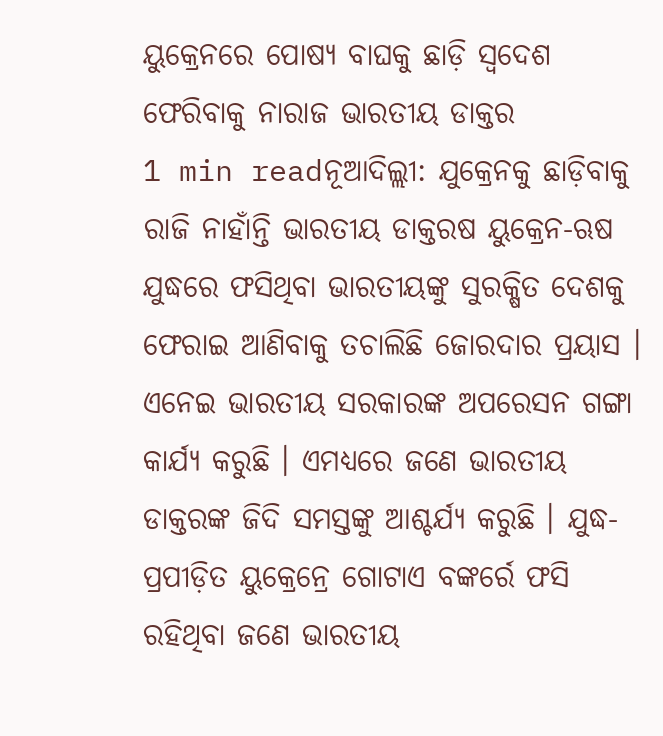ୟୁକ୍ରେନରେ ପୋଷ୍ୟ ବାଘକୁ ଛାଡ଼ି ସ୍ୱଦେଶ ଫେରିବାକୁ ନାରାଜ ଭାରତୀୟ ଡାକ୍ତର
1 min readନୂଆଦିଲ୍ଲୀ: ଯୁକ୍ରେନକୁ ଛାଡ଼ିବାକୁ ରାଜି ନାହାଁନ୍ତି ଭାରତୀୟ ଡାକ୍ତରଷ ୟୁକ୍ରେନ-ଋଷ ଯୁଦ୍ଧରେ ଫସିଥିବା ଭାରତୀୟଙ୍କୁ ସୁରକ୍ଷିତ ଦେଶକୁ ଫେରାଇ ଆଣିବାକୁ ତଚାଲିଛି ଜୋରଦାର ପ୍ରୟାସ । ଏନେଇ ଭାରତୀୟ ସରକାରଙ୍କ ଅପରେସନ ଗଙ୍ଗା କାର୍ଯ୍ୟ କରୁଛି । ଏମଧ୍ୟରେ ଜଣେ ଭାରତୀୟ ଡାକ୍ତରଙ୍କ ଜିଦି ସମସ୍ତଙ୍କୁ ଆଶ୍ଚର୍ଯ୍ୟ କରୁଛି । ଯୁଦ୍ଧ-ପ୍ରପୀଡ଼ିତ ୟୁକ୍ରେନ୍ରେ ଗୋଟାଏ ବଙ୍କର୍ରେ ଫସି ରହିଥିବା ଜଣେ ଭାରତୀୟ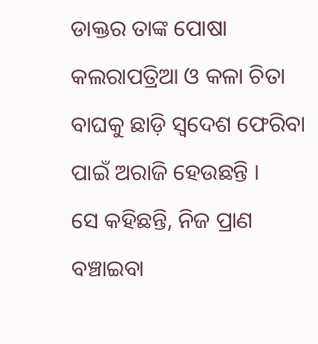ଡାକ୍ତର ତାଙ୍କ ପୋଷା କଲରାପତ୍ରିଆ ଓ କଳା ଚିତା ବାଘକୁ ଛାଡ଼ି ସ୍ୱଦେଶ ଫେରିବା ପାଇଁ ଅରାଜି ହେଉଛନ୍ତି ।
ସେ କହିଛନ୍ତି, ନିଜ ପ୍ରାଣ ବଞ୍ଚାଇବା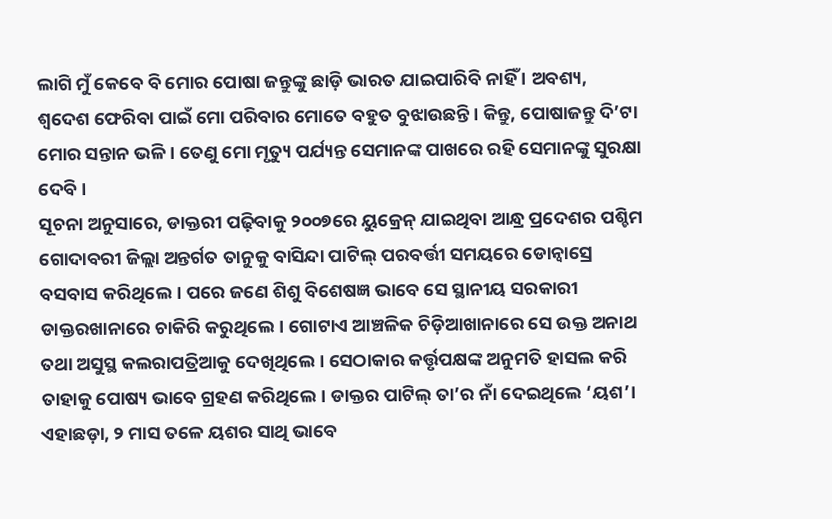ଲାଗି ମୁଁ କେବେ ବି ମୋର ପୋଷା ଜନ୍ତୁଙ୍କୁ ଛାଡ଼ି ଭାରତ ଯାଇପାରିବି ନାହିଁ । ଅବଶ୍ୟ, ଶ୍ୱଦେଶ ଫେରିବା ପାଇଁ ମୋ ପରିବାର ମୋତେ ବହୁତ ବୁଝାଉଛନ୍ତି। କିନ୍ତୁ, ପୋଷାଜନ୍ତୁ ଦି’ଟା ମୋର ସନ୍ତାନ ଭଳି । ତେଣୁ ମୋ ମୃତ୍ୟୁ ପର୍ଯ୍ୟନ୍ତ ସେମାନଙ୍କ ପାଖରେ ରହି ସେମାନଙ୍କୁ ସୁରକ୍ଷା ଦେବି।
ସୂଚନା ଅନୁସାରେ, ଡାକ୍ତରୀ ପଢ଼ିବାକୁ ୨୦୦୭ରେ ୟୁକ୍ରେନ୍ ଯାଇଥିବା ଆନ୍ଧ୍ର ପ୍ରଦେଶର ପଶ୍ଚିମ ଗୋଦାବରୀ ଜିଲ୍ଲା ଅନ୍ତର୍ଗତ ତାନୁକୁ ବାସିନ୍ଦା ପାଟିଲ୍ ପରବର୍ତ୍ତୀ ସମୟରେ ଡୋନ୍ବାସ୍ରେ ବସବାସ କରିଥିଲେ। ପରେ ଜଣେ ଶିଶୁ ବିଶେଷଜ୍ଞ ଭାବେ ସେ ସ୍ଥାନୀୟ ସରକାରୀ ଡାକ୍ତରଖାନାରେ ଚାକିରି କରୁଥିଲେ। ଗୋଟାଏ ଆଞ୍ଚଳିକ ଚିଡ଼ିଆଖାନାରେ ସେ ଉକ୍ତ ଅନାଥ ତଥା ଅସୁସ୍ଥ କଲରାପତ୍ରିଆକୁ ଦେଖିଥିଲେ। ସେଠାକାର କର୍ତ୍ତୃପକ୍ଷଙ୍କ ଅନୁମତି ହାସଲ କରି ତାହାକୁ ପୋଷ୍ୟ ଭାବେ ଗ୍ରହଣ କରିଥିଲେ। ଡାକ୍ତର ପାଟିଲ୍ ତା’ର ନାଁ ଦେଇଥିଲେ ‘ୟଶ’। ଏହାଛଡ଼ା, ୨ ମାସ ତଳେ ୟଶର ସାଥି ଭାବେ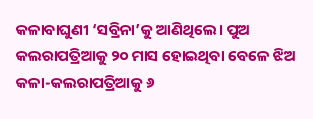କଳାବାଘୁଣୀ ‘ସବ୍ରିନା’କୁ ଆଣିଥିଲେ। ପୁଅ କଲରାପତ୍ରିଆକୁ ୨୦ ମାସ ହୋଇଥିବା ବେଳେ ଝିଅ କଳା-କଲରାପତ୍ରିଆକୁ ୬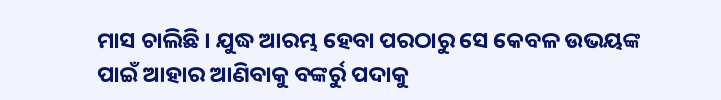ମାସ ଚାଲିଛି । ଯୁଦ୍ଧ ଆରମ୍ଭ ହେବା ପରଠାରୁ ସେ କେବଳ ଉଭୟଙ୍କ ପାଇଁ ଆହାର ଆଣିବାକୁ ବଙ୍କର୍ରୁ ପଦାକୁ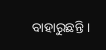ବାହାରୁଛନ୍ତି ।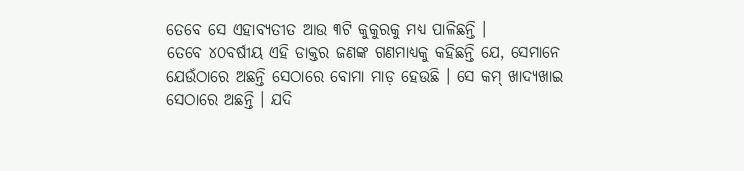ତେବେ ସେ ଏହାବ୍ୟତୀତ ଆଉ ୩ଟି କୁକୁରକୁ ମଧ୍ୟ ପାଳିଛନ୍ତି ।
ତେବେ ୪୦ବର୍ଷୀୟ ଏହି ଡାକ୍ତର ଜଣଙ୍କ ଗଣମାଧ୍ୟକୁ କହିଛନ୍ତି ଯେ, ସେମାନେ ଯେଉଁଠାରେ ଅଛନ୍ତି ସେଠାରେ ବୋମା ମାଡ଼ ହେଉଛି । ସେ କମ୍ ଖାଦ୍ୟଖାଇ ସେଠାରେ ଅଛନ୍ତି । ଯଦି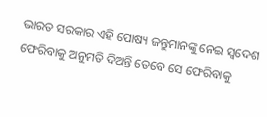ଭାରତ ସରକାର ଏହି ପୋଷ୍ୟ ଜନ୍ତୁମାନଙ୍କୁ ନେଇ ସ୍ୱଦେଶ ଫେରିବାକୁ ଅନୁମତି ଦିଅନ୍ତି ତେବେ ସେ ଫେରିବାକୁ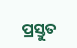ପ୍ରସ୍ତୁତ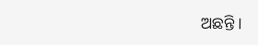ଅଛନ୍ତି ।